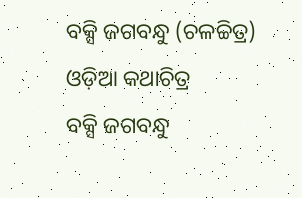ବକ୍ସି ଜଗବନ୍ଧୁ (ଚଳଚ୍ଚିତ୍ର)
ଓଡ଼ିଆ କଥାଚିତ୍ର
ବକ୍ସି ଜଗବନ୍ଧୁ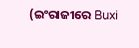(ଇଂରାଜୀରେ Buxi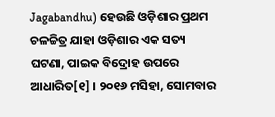Jagabandhu) ହେଉଛି ଓଡ଼ିଶାର ପ୍ରଥମ ଚଳଚ୍ଚିତ୍ର ଯାହା ଓଡ଼ିଶାର ଏକ ସତ୍ୟ ଘଟଣା, ପାଇକ ବିଦ୍ରୋହ ଉପରେ ଆଧାରିତ[୧] । ୨୦୧୬ ମସିହା, ସୋମବାର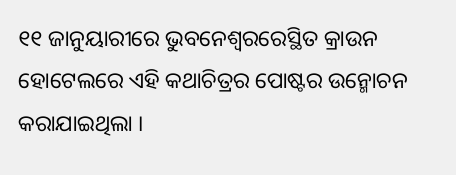୧୧ ଜାନୁୟାରୀରେ ଭୁବନେଶ୍ୱରରେସ୍ଥିତ କ୍ରାଉନ ହୋଟେଲରେ ଏହି କଥାଚିତ୍ରର ପୋଷ୍ଟର ଉନ୍ମୋଚନ କରାଯାଇଥିଲା ।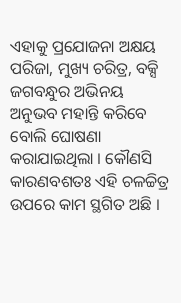ଏହାକୁ ପ୍ରଯୋଜନା ଅକ୍ଷୟ ପରିଜା, ମୁଖ୍ୟ ଚରିତ୍ର, ବକ୍ସି ଜଗବନ୍ଧୁର ଅଭିନୟ ଅନୁଭବ ମହାନ୍ତି କରିବେ ବୋଲି ଘୋଷଣା କରାଯାଇଥିଲା । କୌଣସି କାରଣବଶତଃ ଏହି ଚଳଚ୍ଚିତ୍ର ଉପରେ କାମ ସ୍ଥଗିତ ଅଛି ।